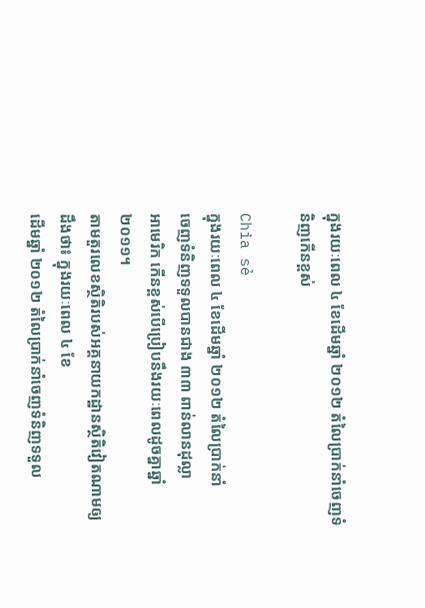ក្នុងរយៈពេល ៤ ខែដើមឆ្នាំ ២០១២ តំលៃប្រាក់នាំចេញទំនិញកើនខ្ពស់

Chia sẻ
ក្នុងរយៈពេល ៤ ខែដើមឆ្នាំ ២០១២ តំលៃប្រាក់នាំ
ចេញទំនិញទទួលបានជាង ៣៣ ពាន់លានដុល្លា
អាមេរិក កើនខ្ពស់បើប្រៀបនឹងរយៈពេលដូចគ្នាឆ្នាំ
២០១១។
តាមតួរលេខស្ថិតិរបស់អគ្គនាយកដ្ឋានស្ថិតិវៀតណាមឲ្យដឹងថា៖ ក្នុងរយៈពេល ៤ ខែ
ដើមឆ្នាំ ២០១២ តំលៃប្រាក់នាំចេញទំនិញទទួល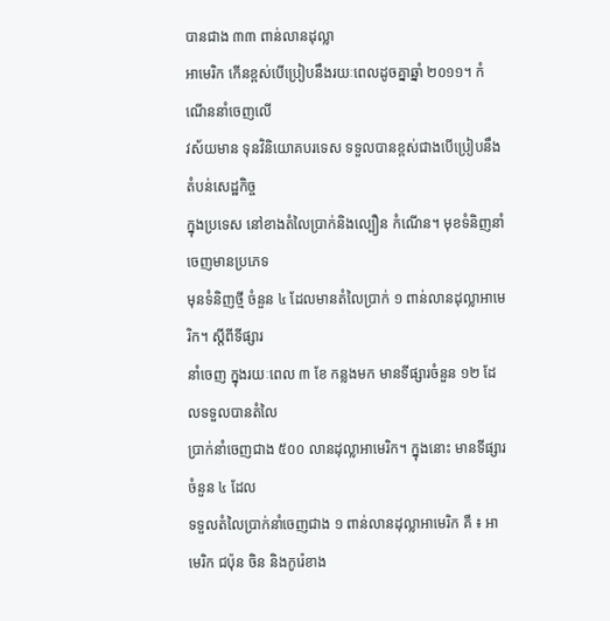បានជាង ៣៣ ពាន់លានដុល្លា
អាមេរិក កើនខ្ពស់បើប្រៀបនឹងរយៈពេលដូចគ្នាឆ្នាំ ២០១១។ កំណើននាំចេញលើ
វស័យមាន ទុនវិនិយោគបរទេស ទទួលបានខ្ពស់ជាងបើប្រៀបនឹងតំបន់សេដ្ឋកិច្ច
ក្នុងប្រទេស នៅខាងតំលៃប្រាក់និងល្បឿន កំណើន។ មុខទំនិញនាំចេញមានប្រភេទ
មុនទំនិញថ្មី ចំនួន ៤ ដែលមានតំលៃប្រាក់ ១ ពាន់លានដុល្លាអាមេរិក។ ស្តីពីទីផ្សារ
នាំចេញ ក្នុងរយៈពេល ៣ ខែ កន្លងមក មានទីផ្សារចំនួន ១២ ដែលទទួលបានតំលៃ
ប្រាក់នាំចេញជាង ៥០០ លានដុល្លាអាមេរិក។ ក្នុងនោះ មានទីផ្សារចំនួន ៤ ដែល
ទទួលតំលៃប្រាក់នាំចេញជាង ១ ពាន់លានដុល្លាអាមេរិក គឺ ៖ អាមេរិក ជប៉ុន ចិន និងកូរ៉េខាង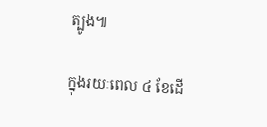ត្បូង៕

ក្នុងរយៈពេល ៤ ខែដើ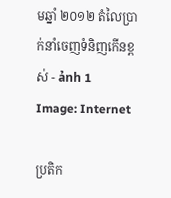មឆ្នាំ ២០១២ តំលៃប្រាក់នាំចេញទំនិញកើនខ្ពស់ - ảnh 1
Image: Internet

ប្រតិក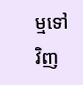ម្មទៅវិញ